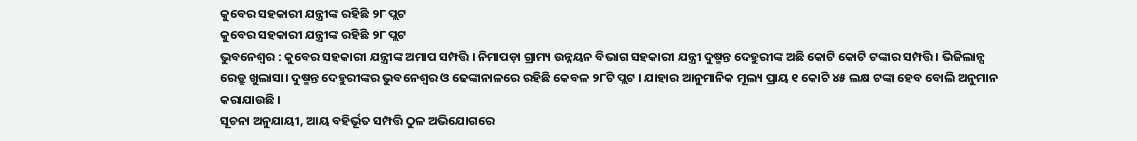କୁବେର ସହକାରୀ ଯନ୍ତ୍ରୀଙ୍କ ରହିଛି ୨୮ ପ୍ଲଟ
କୁବେର ସହକାରୀ ଯନ୍ତ୍ରୀଙ୍କ ରହିଛି ୨୮ ପ୍ଲଟ
ଭୁବନେଶ୍ୱର : କୁବେର ସହକାରୀ ଯନ୍ତ୍ରୀଙ୍କ ଅମାପ ସମ୍ପତ୍ତି । ନିମାପଡ଼ା ଗ୍ରାମ୍ୟ ଉନ୍ନୟନ ବିଭାଗ ସହକାରୀ ଯନ୍ତ୍ରୀ ଦୁଷ୍ମନ୍ତ ଦେହୁରୀଙ୍କ ଅଛି କୋଟି କୋଟି ଟଙ୍କାର ସମ୍ପତ୍ତି । ଭିଜିଲାନ୍ସ ରେଡ୍ରୁ ଖୁଲାସା। ଦୁଷ୍ମନ୍ତ ଦେହୁରୀଙ୍କର ଭୁବନେଶ୍ୱର ଓ ଢେଙ୍କାନାଳରେ ରହିଛି କେବଳ ୨୮ଟି ପ୍ଲଟ । ଯାହାର ଆନୁମାନିକ ମୂଲ୍ୟ ପ୍ରାୟ ୧ କୋଟି ୪୫ ଲକ୍ଷ ଟଙ୍କା ହେବ ବୋଲି ଅନୁମାନ କରାଯାଉଛି ।
ସୂଚନା ଅନୁଯାୟୀ, ଆୟ ବହିର୍ଭୂତ ସମ୍ପତ୍ତି ଠୁଳ ଅଭିଯୋଗରେ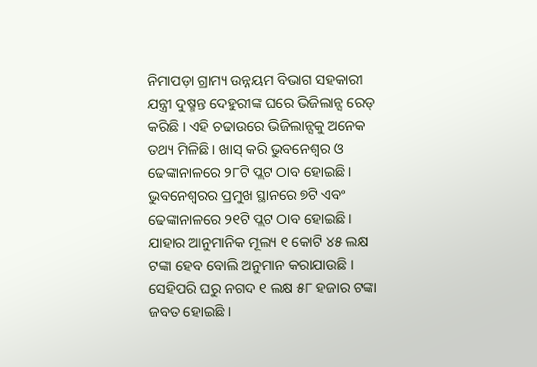ନିମାପଡ଼ା ଗ୍ରାମ୍ୟ ଉନ୍ନୟମ ବିଭାଗ ସହକାରୀ ଯନ୍ତ୍ରୀ ଦୁଷ୍ମନ୍ତ ଦେହୁରୀଙ୍କ ଘରେ ଭିଜିଲାନ୍ସ ରେଡ୍ କରିଛି । ଏହି ଚଢାଉରେ ଭିଜିଲାନ୍ସକୁ ଅନେକ ତଥ୍ୟ ମିଳିଛି । ଖାସ୍ କରି ଭୁବନେଶ୍ଵର ଓ ଢେଙ୍କାନାଳରେ ୨୮ଟି ପ୍ଲଟ ଠାବ ହୋଇଛି । ଭୁବନେଶ୍ବରର ପ୍ରମୁଖ ସ୍ଥାନରେ ୭ଟି ଏବଂ ଢେଙ୍କାନାଳରେ ୨୧ଟି ପ୍ଲଟ ଠାବ ହୋଇଛି । ଯାହାର ଆନୁମାନିକ ମୂଲ୍ୟ ୧ କୋଟି ୪୫ ଲକ୍ଷ ଟଙ୍କା ହେବ ବୋଲି ଅନୁମାନ କରାଯାଉଛି । ସେହିପରି ଘରୁ ନଗଦ ୧ ଲକ୍ଷ ୫୮ ହଜାର ଟଙ୍କା ଜବତ ହୋଇଛି ।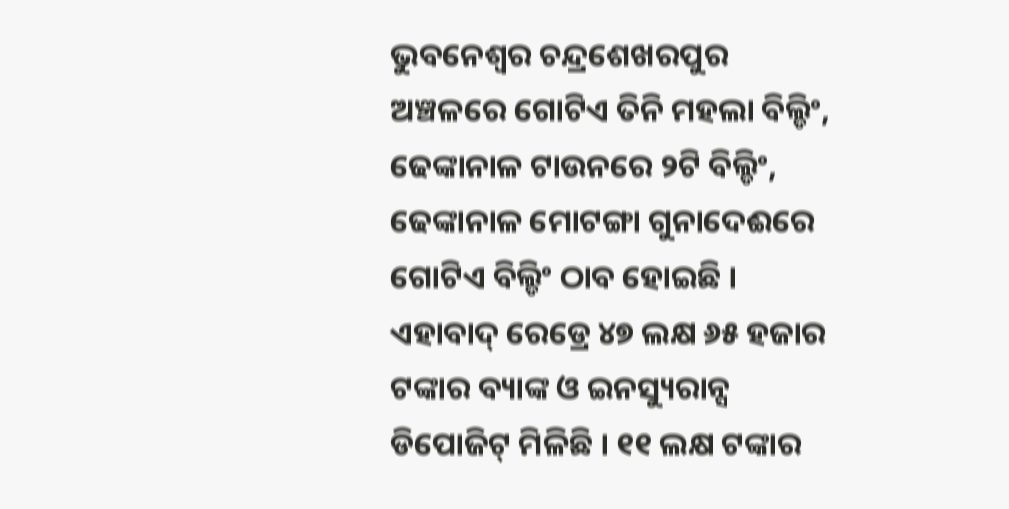ଭୁବନେଶ୍ଵର ଚନ୍ଦ୍ରଶେଖରପୁର ଅଞ୍ଚଳରେ ଗୋଟିଏ ତିନି ମହଲା ବିଲ୍ଡିଂ, ଢେଙ୍କାନାଳ ଟାଉନରେ ୨ଟି ବିଲ୍ଡିଂ, ଢେଙ୍କାନାଳ ମୋଟଙ୍ଗା ଗୁନାଦେଈରେ ଗୋଟିଏ ବିଲ୍ଡିଂ ଠାବ ହୋଇଛି । ଏହାବାଦ୍ ରେଡ୍ରେ ୪୭ ଲକ୍ଷ ୬୫ ହଜାର ଟଙ୍କାର ବ୍ୟାଙ୍କ ଓ ଇନସ୍ୟୁରାନ୍ସ ଡିପୋଜିଟ୍ ମିଳିଛି । ୧୧ ଲକ୍ଷ ଟଙ୍କାର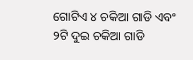ଗୋଟିଏ ୪ ଚକିଆ ଗାଡି ଏବଂ ୨ଟି ଦୁଇ ଚକିଆ ଗାଡି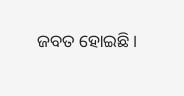ଜବତ ହୋଇଛି ।